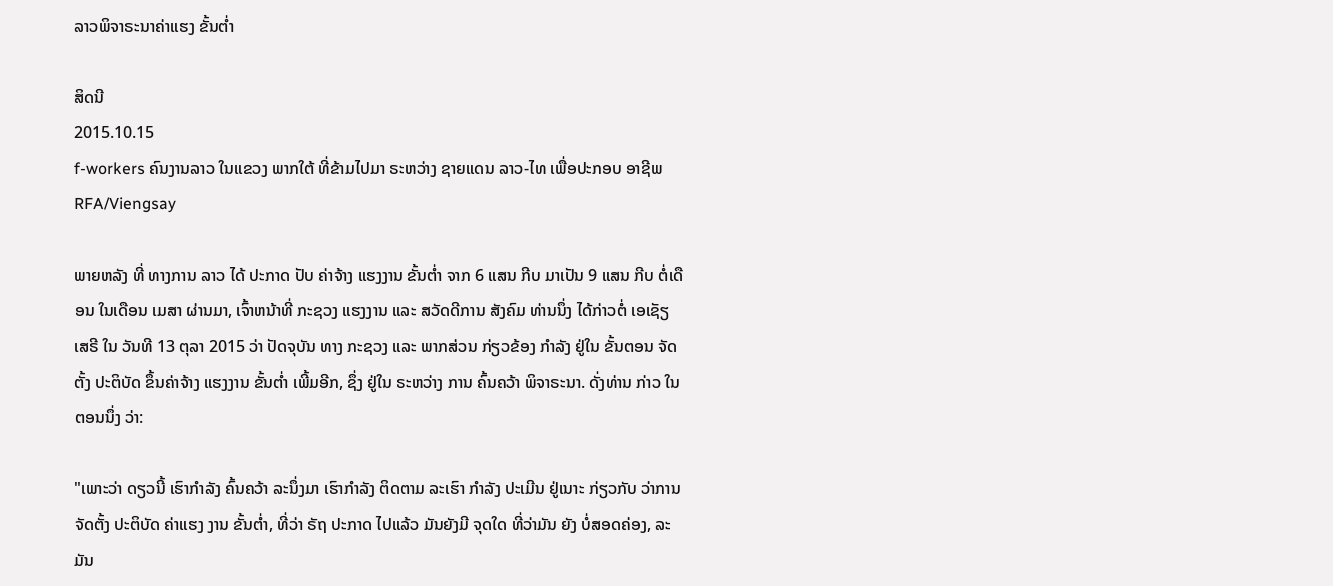ລາວພິຈາຣະນາຄ່າແຮງ ຂັ້ນຕ່ຳ

ສິດນີ
2015.10.15
f-workers ຄົນງານລາວ ໃນແຂວງ ພາກໃຕ້ ທີ່ຂ້າມໄປມາ ຣະຫວ່າງ ຊາຍແດນ ລາວ-ໄທ ເພື່ອປະກອບ ອາຊີພ
RFA/Viengsay

ພາຍຫລັງ ທີ່ ທາງການ ລາວ ໄດ້ ປະກາດ ປັບ ຄ່າຈ້າງ ແຮງງານ ຂັ້ນຕ່ຳ ຈາກ 6 ແສນ ກີບ ມາເປັນ 9 ແສນ ກີບ ຕໍ່ເດືອນ ໃນເດືອນ ເມສາ ຜ່ານມາ, ເຈົ້າຫນ້າທີ່ ກະຊວງ ແຮງງານ ແລະ ສວັດດີການ ສັງຄົມ ທ່ານນຶ່ງ ໄດ້ກ່າວຕໍ່ ເອເຊັຽ ເສຣີ ໃນ ວັນທີ 13 ຕຸລາ 2015 ວ່າ ປັດຈຸບັນ ທາງ ກະຊວງ ແລະ ພາກສ່ວນ ກ່ຽວຂ້ອງ ກຳລັງ ຢູ່ໃນ ຂັ້ນຕອນ ຈັດຕັ້ງ ປະຕິບັດ ຂຶ້ນຄ່າຈ້າງ ແຮງງານ ຂັ້ນຕ່ຳ ເພີ້ມອີກ, ຊຶ່ງ ຢູ່ໃນ ຣະຫວ່າງ ການ ຄົ້ນຄວ້າ ພິຈາຣະນາ. ດັ່ງທ່ານ ກ່າວ ໃນຕອນນຶ່ງ ວ່າ:

"ເພາະວ່າ ດຽວນີ້ ເຮົາກຳລັງ ຄົ້ນຄວ້າ ລະນຶ່ງມາ ເຮົາກຳລັງ ຕິດຕາມ ລະເຮົາ ກຳລັງ ປະເມີນ ຢູ່ເນາະ ກ່ຽວກັບ ວ່າການ ຈັດຕັ້ງ ປະຕິບັດ ຄ່າແຮງ ງານ ຂັ້ນຕ່ຳ, ທີ່ວ່າ ຣັຖ ປະກາດ ໄປແລ້ວ ມັນຍັງມີ ຈຸດໃດ ທີ່ວ່າມັນ ຍັງ ບໍ່ສອດຄ່ອງ, ລະມັນ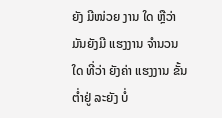ຍັງ ມີໜ່ວຍ ງານ ໃດ ຫຼືວ່າ ມັນຍັງມີ ແຮງງານ ຈຳນວນໃດ ທີ່ວ່າ ຍັງຄ່າ ແຮງງານ ຂັ້ນຕ່ຳຢູ່ ລະຍັງ ບໍ່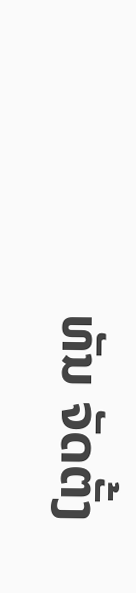ທັນ ຈັດຕັ້ງ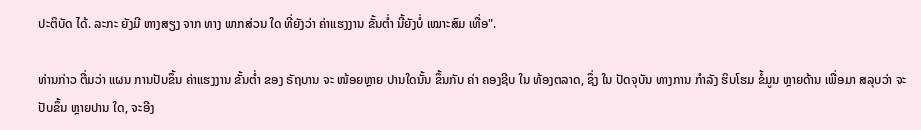ປະຕິບັດ ໄດ້. ລະກະ ຍັງມີ ຫາງສຽງ ຈາກ ທາງ ພາກສ່ວນ ໃດ ທີ່ຍັງວ່າ ຄ່າແຮງງານ ຂັ້ນຕ່ຳ ນີ້ຍັງບໍ່ ເໝາະສົມ ເທື່ອ".

ທ່ານກ່າວ ຕື່ມວ່າ ແຜນ ການປັບຂຶ້ນ ຄ່າແຮງງານ ຂັ້ນຕ່ຳ ຂອງ ຣັຖບານ ຈະ ໜ້ອຍຫຼາຍ ປານໃດນັ້ນ ຂຶ້ນກັບ ຄ່າ ຄອງຊີບ ໃນ ທ້ອງຕລາດ, ຊຶ່ງ ໃນ ປັດຈຸບັນ ທາງການ ກຳລັງ ຮິບໂຮມ ຂໍ້ມູນ ຫຼາຍດ້ານ ເພື່ອມາ ສລຸບວ່າ ຈະປັບຂຶ້ນ ຫຼາຍປານ ໃດ, ຈະອີງ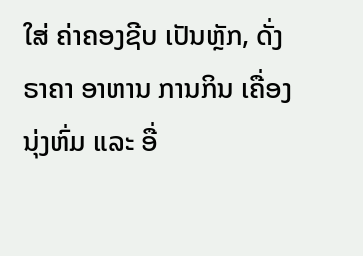ໃສ່ ຄ່າຄອງຊີບ ເປັນຫຼັກ, ດັ່ງ ຣາຄາ ອາຫານ ການກິນ ເຄື່ອງນຸ່ງຫົ່ມ ແລະ ອື່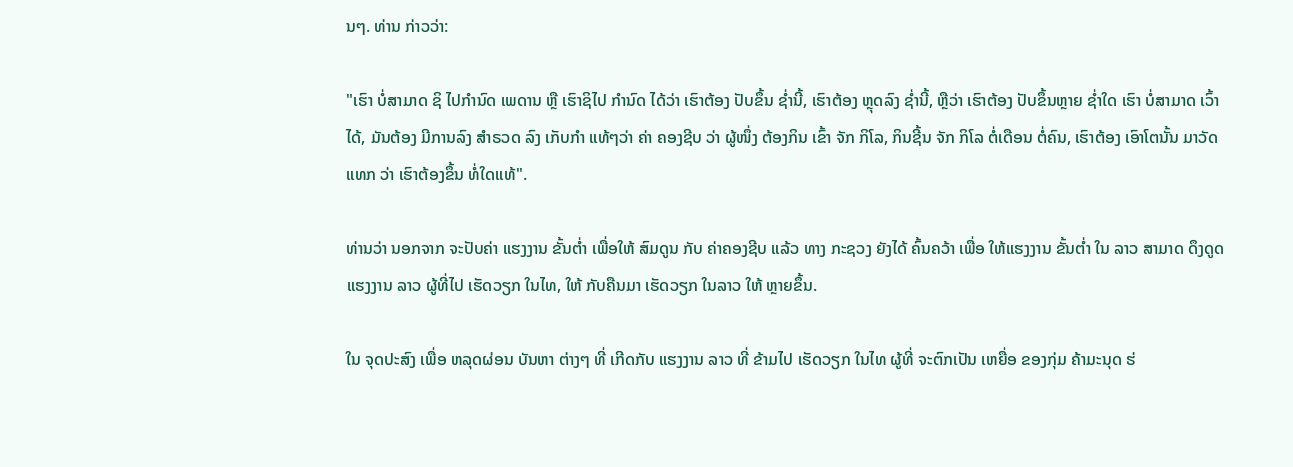ນໆ. ທ່ານ ກ່າວວ່າ:

"ເຮົາ ບໍ່ສາມາດ ຊິ ໄປກຳນົດ ເພດານ ຫຼື ເຮົາຊິໄປ ກຳນົດ ໄດ້ວ່າ ເຮົາຕ້ອງ ປັບຂຶ້ນ ຊໍ່ານີ້, ເຮົາຕ້ອງ ຫຼຸດລົງ ຊໍ່ານີ້, ຫຼືວ່າ ເຮົາຕ້ອງ ປັບຂຶ້ນຫຼາຍ ຊໍ່າໃດ ເຮົາ ບໍ່ສາມາດ ເວົ້າໄດ້, ມັນຕ້ອງ ມີການລົງ ສຳຣວດ ລົງ ເກັບກໍາ ແທ້ໆວ່າ ຄ່າ ຄອງຊີບ ວ່າ ຜູ້ໜຶ່ງ ຕ້ອງກິນ ເຂົ້າ ຈັກ ກິໂລ, ກິນຊີ້ນ ຈັກ ກິໂລ ຕໍ່ເດືອນ ຕໍ່ຄົນ, ເຮົາຕ້ອງ ເອົາໂຕນັ້ນ ມາວັດແທກ ວ່າ ເຮົາຕ້ອງຂຶ້ນ ທໍ່ໃດແທ້".

ທ່ານວ່າ ນອກຈາກ ຈະປັບຄ່າ ແຮງງານ ຂັ້ນຕ່ຳ ເພື່ອໃຫ້ ສົມດູນ ກັບ ຄ່າຄອງຊີບ ແລ້ວ ທາງ ກະຊວງ ຍັງໄດ້ ຄົ້ນຄວ້າ ເພື່ອ ໃຫ້ແຮງງານ ຂັ້ນຕ່ຳ ໃນ ລາວ ສາມາດ ດຶງດູດ ແຮງງານ ລາວ ຜູ້ທີ່ໄປ ເຮັດວຽກ ໃນໄທ, ໃຫ້ ກັບຄືນມາ ເຮັດວຽກ ໃນລາວ ໃຫ້ ຫຼາຍຂຶ້ນ.

ໃນ ຈຸດປະສົງ ເພື່ອ ຫລຸດຜ່ອນ ບັນຫາ ຕ່າງໆ ທີ່ ເກີດກັບ ແຮງງານ ລາວ ທີ່ ຂ້າມໄປ ເຮັດວຽກ ໃນໄທ ຜູ້ທີ່ ຈະຕົກເປັນ ເຫຍື່ອ ຂອງກຸ່ມ ຄ້າມະນຸດ ຮ່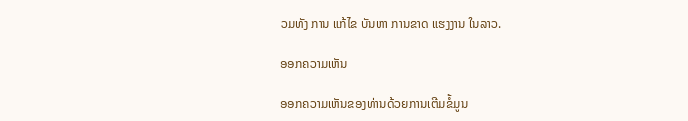ວມທັງ ການ ແກ້ໄຂ ບັນຫາ ການຂາດ ແຮງງານ ໃນລາວ.

ອອກຄວາມເຫັນ

ອອກຄວາມເຫັນຂອງທ່ານດ້ວຍການເຕີມຂໍ້ມູນ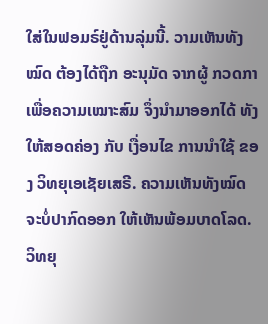ໃສ່ໃນຟອມຣ໌ຢູ່ດ້ານລຸ່ມນີ້. ວາມເຫັນທັງໝົດ ຕ້ອງໄດ້ຖືກ ອະນຸມັດ ຈາກຜູ້ ກວດກາ ເພື່ອຄວາມເໝາະສົມ ຈຶ່ງນໍາມາອອກໄດ້ ທັງໃຫ້ສອດຄ່ອງ ກັບ ເງື່ອນໄຂ ການນຳໃຊ້ ຂອງ ວິທຍຸເອເຊັຍເສຣີ. ຄວາມເຫັນທັງໝົດ ຈະບໍ່ປາກົດອອກ ໃຫ້ເຫັນພ້ອມບາດໂລດ. ວິທຍຸ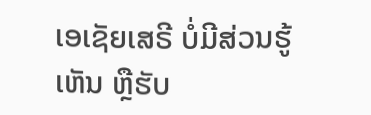ເອເຊັຍເສຣີ ບໍ່ມີສ່ວນຮູ້ເຫັນ ຫຼືຮັບ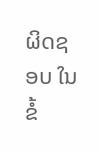ຜິດຊອບ ໃນຂໍ້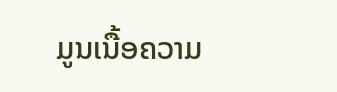ມູນເນື້ອຄວາມ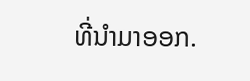ທີ່ນໍາມາອອກ.